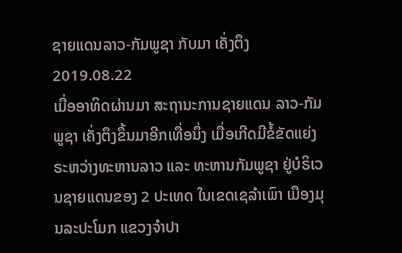ຊາຍແດນລາວ-ກັມພູຊາ ກັບມາ ເຄັ່ງຕຶງ
2019.08.22
ເມື່ອອາທິດຜ່ານມາ ສະຖານະການຊາຍແດນ ລາວ-ກັມພູຊາ ເຄັ່ງຕຶງຂຶ້ນມາອີກເທື່ອນຶ່ງ ເມື່ອເກີດມີຂໍ້ຂັດແຍ່ງ ຣະຫວ່າງທະຫານລາວ ແລະ ທະຫານກັມພູຊາ ຢູ່ບໍຣິເວນຊາຍແດນຂອງ 2 ປະເທດ ໃນເຂດເຊລຳເພົາ ເມືອງມຸນລະປະໂມກ ແຂວງຈຳປາ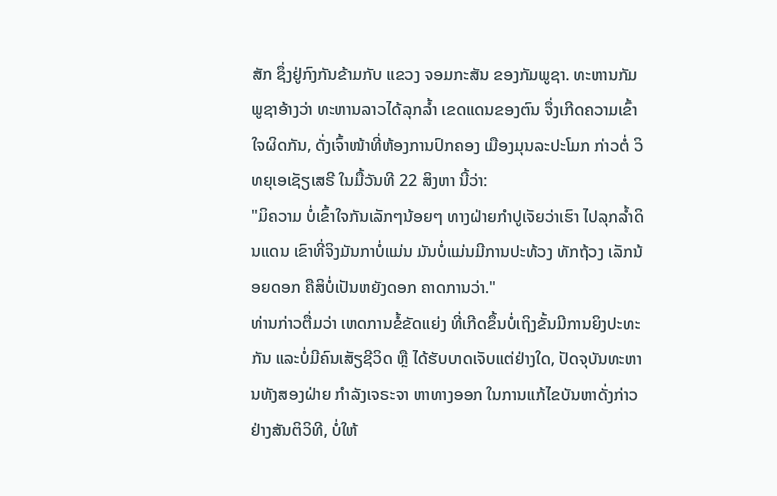ສັກ ຊຶ່ງຢູ່ກົງກັນຂ້າມກັບ ແຂວງ ຈອມກະສັນ ຂອງກັມພູຊາ. ທະຫານກັມພູຊາອ້າງວ່າ ທະຫານລາວໄດ້ລຸກລ້ຳ ເຂດແດນຂອງຕົນ ຈຶ່ງເກີດຄວາມເຂົ້າໃຈຜິດກັນ, ດັ່ງເຈົ້າໜ້າທີ່ຫ້ອງການປົກຄອງ ເມືອງມຸນລະປະໂມກ ກ່າວຕໍ່ ວິທຍຸເອເຊັຽເສຣີ ໃນມື້ວັນທີ 22 ສິງຫາ ນີ້ວ່າ:
"ມິຄວາມ ບໍ່ເຂົ້າໃຈກັນເລັກໆນ້ອຍໆ ທາງຝ່າຍກຳປູເຈັຍວ່າເຮົາ ໄປລຸກລໍ້າດິນແດນ ເຂົາທີ່ຈິງມັນກາບໍ່ແມ່ນ ມັນບໍ່ແມ່ນມີການປະທ້ວງ ທັກຖ້ວງ ເລັກນ້ອຍດອກ ຄືສິບໍ່ເປັນຫຍັງດອກ ຄາດການວ່າ."
ທ່ານກ່າວຕື່ມວ່າ ເຫດການຂໍ້ຂັດແຍ່ງ ທີ່ເກີດຂຶ້ນບໍ່ເຖິງຂັ້ນມີການຍິງປະທະກັນ ແລະບໍ່ມີຄົນເສັຽຊີວິດ ຫຼື ໄດ້ຮັບບາດເຈັບແຕ່ຢ່າງໃດ, ປັດຈຸບັນທະຫານທັງສອງຝ່າຍ ກຳລັງເຈຣະຈາ ຫາທາງອອກ ໃນການແກ້ໄຂບັນຫາດັ່ງກ່າວ ຢ່າງສັນຕິວິທີ, ບໍ່ໃຫ້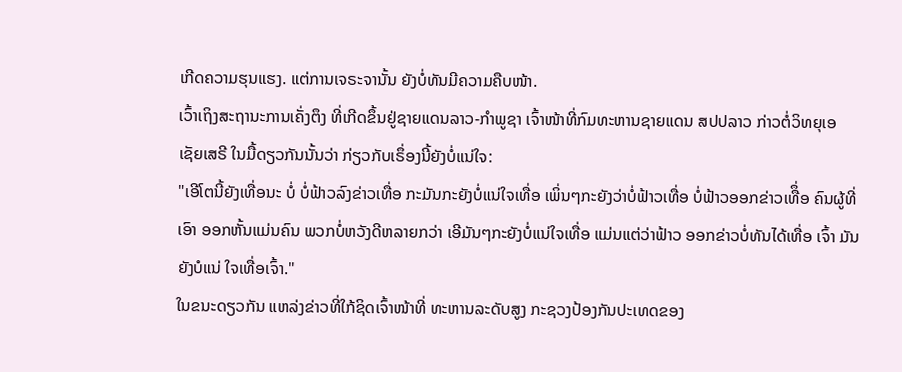ເກີດຄວາມຮຸນແຮງ. ແຕ່ການເຈຣະຈານັ້ນ ຍັງບໍ່ທັນມີຄວາມຄືບໜ້າ.
ເວົ້າເຖິງສະຖານະການເຄັ່ງຕຶງ ທີ່ເກີດຂຶ້ນຢູ່ຊາຍແດນລາວ-ກຳພູຊາ ເຈົ້າໜ້າທີ່ກົມທະຫານຊາຍແດນ ສປປລາວ ກ່າວຕໍ່ວິທຍຸເອເຊັຍເສຣີ ໃນມື້ດຽວກັນນັ້ນວ່າ ກ່ຽວກັບເຣຶ່ອງນີ້ຍັງບໍ່ແນ່ໃຈ:
"ເອີໂຕນີ້ຍັງເທື່ອນະ ບໍ່ ບໍ່ຟ້າວລົງຂ່າວເທື່ອ ກະມັນກະຍັງບໍ່ແນ່ໃຈເທື່ອ ເພິ່ນໆກະຍັງວ່າບໍ່ຟ້າວເທື່ອ ບໍ່ຟ້າວອອກຂ່າວເທືຶ່ອ ຄົນຜູ້ທີ່ເອົາ ອອກຫັ້ນແມ່ນຄົນ ພວກບໍ່ຫວັງດີຫລາຍກວ່າ ເອີມັນໆກະຍັງບໍ່ແນ່ໃຈເທື່ອ ແມ່ນແຕ່ວ່າຟ້າວ ອອກຂ່າວບໍ່ທັນໄດ້ເທື່ອ ເຈົ້າ ມັນຍັງບໍແນ່ ໃຈເທື່ອເຈົ້າ."
ໃນຂນະດຽວກັນ ແຫລ່ງຂ່າວທີ່ໃກ້ຊິດເຈົ້າໜ້າທີ່ ທະຫານລະດັບສູງ ກະຊວງປ້ອງກັນປະເທດຂອງ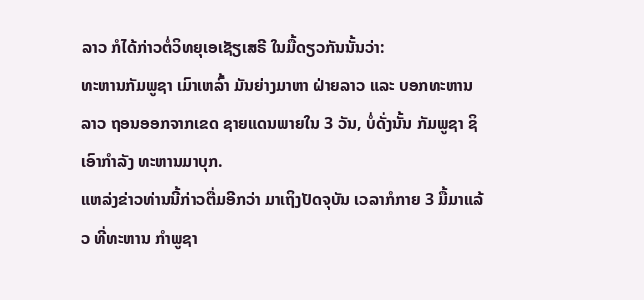ລາວ ກໍໄດ້ກ່າວຕໍ່ວິທຍຸເອເຊັຽເສຣີ ໃນມື້ດຽວກັນນັ້ນວ່າ:
ທະຫານກັມພູຊາ ເມົາເຫລົ້າ ມັນຍ່າງມາຫາ ຝ່າຍລາວ ແລະ ບອກທະຫານລາວ ຖອນອອກຈາກເຂດ ຊາຍແດນພາຍໃນ 3 ວັນ, ບໍ່ດັ່ງນັ້ນ ກັມພູຊາ ຊິເອົາກຳລັງ ທະຫານມາບຸກ.
ແຫລ່ງຂ່າວທ່ານນີ້ກ່າວຕື່ມອີກວ່າ ມາເຖິງປັດຈຸບັນ ເວລາກໍກາຍ 3 ມື້ມາແລ້ວ ທີ່ທະຫານ ກຳພູຊາ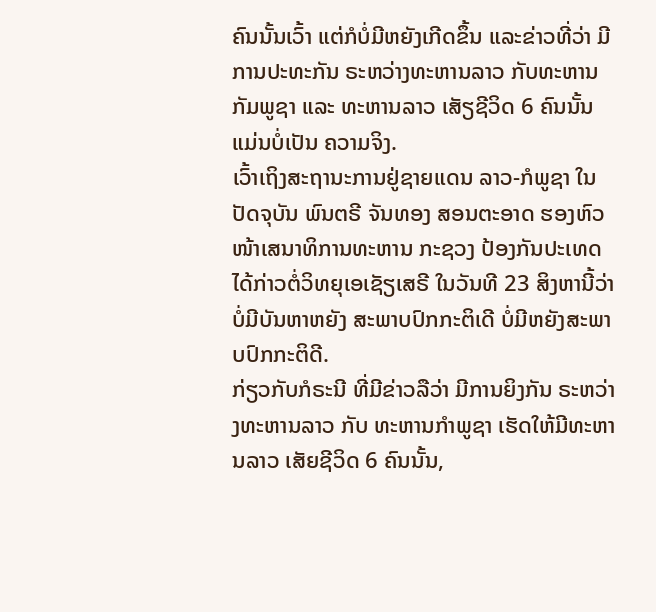ຄົນນັ້ນເວົ້າ ແຕ່ກໍບໍ່ມີຫຍັງເກີດຂຶ້ນ ແລະຂ່າວທີ່ວ່າ ມີການປະທະກັນ ຣະຫວ່າງທະຫານລາວ ກັບທະຫານ ກັມພູຊາ ແລະ ທະຫານລາວ ເສັຽຊີວິດ 6 ຄົນນັ້ນ ແມ່ນບໍ່ເປັນ ຄວາມຈິງ.
ເວົ້າເຖິງສະຖານະການຢູ່ຊາຍແດນ ລາວ-ກໍພູຊາ ໃນປັດຈຸບັນ ພົນຕຣີ ຈັນທອງ ສອນຕະອາດ ຮອງຫົວໜ້າເສນາທິການທະຫານ ກະຊວງ ປ້ອງກັນປະເທດ ໄດ້ກ່າວຕໍ່ວິທຍຸເອເຊັຽເສຣີ ໃນວັນທີ 23 ສິງຫານີ້ວ່າບໍ່ມີບັນຫາຫຍັງ ສະພາບປົກກະຕິເດີ ບໍ່ມີຫຍັງສະພາບປົກກະຕິດີ.
ກ່ຽວກັບກໍຣະນີ ທີ່ມີຂ່າວລືວ່າ ມີການຍິງກັນ ຣະຫວ່າງທະຫານລາວ ກັບ ທະຫານກຳພູຊາ ເຮັດໃຫ້ມີທະຫານລາວ ເສັຍຊີວິດ 6 ຄົນນັ້ນ,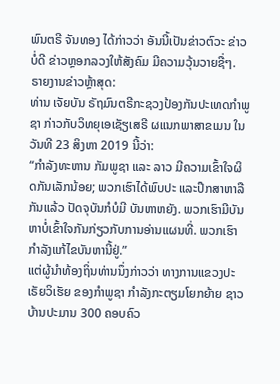ພົນຕຣີ ຈັນທອງ ໄດ້ກ່າວວ່າ ອັນນີ້ເປັນຂ່າວຕົວະ ຂ່າວບໍ່ດີ ຂ່າວຫຼອກລວງໃຫ້ສັງຄົມ ມີຄວາມວຸ້ນວາຍຊື່ໆ.
ຣາຍງານຂ່າວຫຼ້າສຸດ:
ທ່ານ ເຈັຍບັນ ຣັຖມົນຕຣີກະຊວງປ້ອງກັນປະເທດກຳພູຊາ ກ່າວກັບວິທຍຸເອເຊັຽເສຣີ ຜແນກພາສາຂເມນ ໃນວັນທີ 23 ສິງຫາ 2019 ນີ້ວ່າ:
“ກຳລັງທະຫານ ກັມພູຊາ ແລະ ລາວ ມີຄວາມເຂົ້າໃຈຜິດກັນເລັກນ້ອຍ; ພວກເຮົາໄດ້ພົບປະ ແລະປຶກສາຫາລື ກັນແລ້ວ ປັດຈຸບັນກໍບໍມີ ບັນຫາຫຍັງ. ພວກເຮົາມີບັນຫາບໍ່ເຂົ້າໃຈກັນກ່ຽວກັບການອ່ານແຜນທີ່. ພວກເຮົາກຳລັງແກ້ໄຂບັນຫານີ້ຢູ່.”
ແຕ່ຜູ້ນຳທ້ອງຖິ່ນທ່ານນຶ່ງກ່າວວ່າ ທາງການແຂວງປະເຣັຍວິເຮັຍ ຂອງກຳພູຊາ ກຳລັງກະຕຽມໂຍກຍ້າຍ ຊາວບ້ານປະມານ 300 ຄອບຄົວ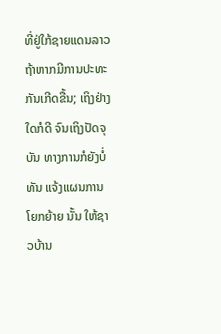ທີ່ຢູ່ໃກ້ຊາຍແດນລາວ ຖ້າຫາກມີການປະທະກັນເກີດຂື້ນ; ເຖິງຢ່າງໃດກໍດີ ຈົນເຖິງປັດຈຸບັນ ທາງການກໍຍັງບໍ່ທັນ ແຈ້ງແຜນການໂຍກຍ້າຍ ນັ້ນ ໃຫ້ຊາວບ້ານ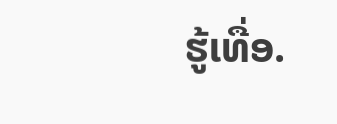ຮູ້ເທື່ອ.